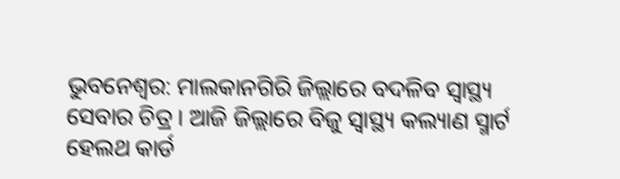ଭୁବନେଶ୍ବର: ମାଲକାନଗିରି ଜିଲ୍ଲାରେ ବଦଳିବ ସ୍ବାସ୍ଥ୍ୟ ସେବାର ଚିତ୍ର । ଆଜି ଜିଲ୍ଲାରେ ବିଜୁ ସ୍ୱାସ୍ଥ୍ୟ କଲ୍ୟାଣ ସ୍ମାର୍ଟ ହେଲଥ କାର୍ଡ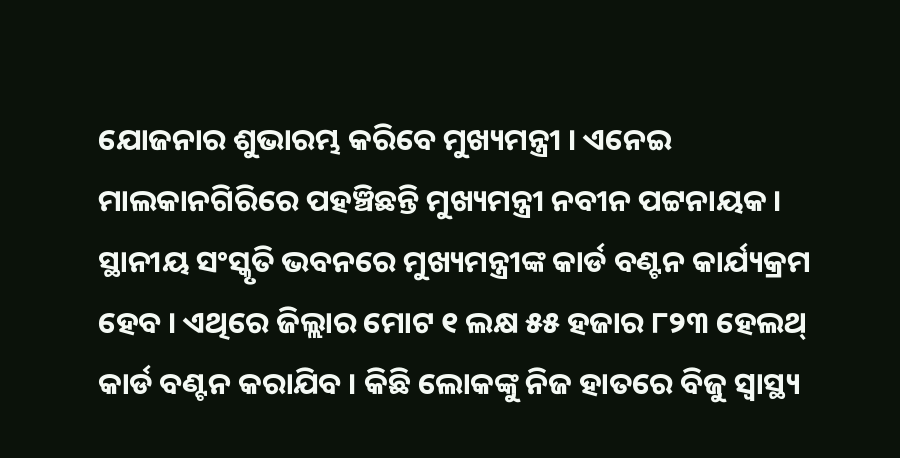ଯୋଜନାର ଶୁଭାରମ୍ଭ କରିବେ ମୁଖ୍ୟମନ୍ତ୍ରୀ । ଏନେଇ ମାଲକାନଗିରିରେ ପହଞ୍ଚିଛନ୍ତି ମୁଖ୍ୟମନ୍ତ୍ରୀ ନବୀନ ପଟ୍ଟନାୟକ । ସ୍ଥାନୀୟ ସଂସ୍କୃତି ଭବନରେ ମୁଖ୍ୟମନ୍ତ୍ରୀଙ୍କ କାର୍ଡ ବଣ୍ଟନ କାର୍ଯ୍ୟକ୍ରମ ହେବ । ଏଥିରେ ଜିଲ୍ଲାର ମୋଟ ୧ ଲକ୍ଷ ୫୫ ହଜାର ୮୨୩ ହେଲଥ୍ କାର୍ଡ ବଣ୍ଟନ କରାଯିବ । କିଛି ଲୋକଙ୍କୁ ନିଜ ହାତରେ ବିଜୁ ସ୍ୱାସ୍ଥ୍ୟ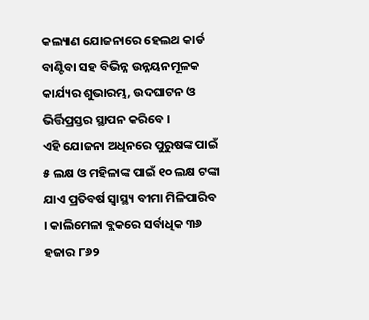କଲ୍ୟାଣ ଯୋଜନାରେ ହେଲଥ କାର୍ଡ ବାଣ୍ଟିବା ସହ ବିଭିନ୍ନ ଉନ୍ନୟନମୂଳକ କାର୍ଯ୍ୟର ଶୁଭାରମ୍ଭ, ଉଦଘାଟନ ଓ ଭିର୍ତ୍ତିପ୍ରସ୍ତର ସ୍ଥାପନ କରିବେ ।
ଏହି ଯୋଜନା ଅଧିନରେ ପୁରୁଷଙ୍କ ପାଇଁ ୫ ଲକ୍ଷ ଓ ମହିଳାଙ୍କ ପାଇଁ ୧୦ ଲକ୍ଷ ଟଙ୍କା ଯାଏ ପ୍ରତିବର୍ଷ ସ୍ୱାସ୍ଥ୍ୟ ବୀମା ମିଳିପାରିବ । କାଲିମେଳା ବ୍ଲକରେ ସର୍ବାଧିକ ୩୬ ହଜାର ୮୬୨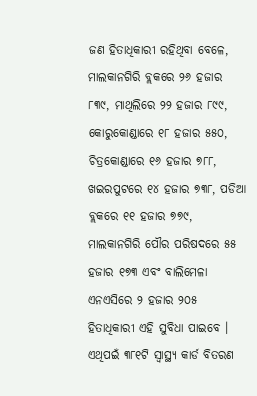ଜଣ ହିତାଧିକାରୀ ରହିଥିବା ବେଳେ, ମାଲକାନଗିରି ବ୍ଲକରେ ୨୬ ହଜାର ୮୩୯, ମାଥିଲିରେ ୨୨ ହଜାର ୮୯୯, କୋରୁକୋଣ୍ଡାରେ ୧୮ ହଜାର ୫୫୦, ଚିତ୍ରକୋଣ୍ଡାରେ ୧୬ ହଜାର ୭୮୮, ଖଇରପୁଟରେ ୧୪ ହଜାର ୭୩୮, ପଡିଆ ବ୍ଲକରେ ୧୧ ହଜାର ୭୭୯, ମାଲକାନଗିରି ପୌର ପରିଷଦରେ ୫୫ ହଜାର ୧୭୩ ଏବଂ ବାଲିମେଳା ଏନଏସିରେ ୨ ହଜାର ୨୦୫ ହିତାଧିକାରୀ ଏହି ସୁବିଧା ପାଇବେ ।
ଏଥିପଇଁ ୩୮୧ଟି ସ୍ୱାସ୍ଥ୍ୟ କାର୍ଡ ବିତରଣ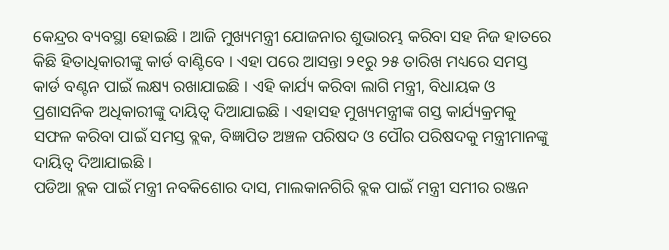କେନ୍ଦ୍ରର ବ୍ୟବସ୍ଥା ହୋଇଛି । ଆଜି ମୁଖ୍ୟମନ୍ତ୍ରୀ ଯୋଜନାର ଶୁଭାରମ୍ଭ କରିବା ସହ ନିଜ ହାତରେ କିଛି ହିତାଧିକାରୀଙ୍କୁ କାର୍ଡ ବାଣ୍ଟିବେ । ଏହା ପରେ ଆସନ୍ତା ୨୧ରୁ ୨୫ ତାରିଖ ମଧ୍ୟରେ ସମସ୍ତ କାର୍ଡ ବଣ୍ଟନ ପାଇଁ ଲକ୍ଷ୍ୟ ରଖାଯାଇଛି । ଏହି କାର୍ଯ୍ୟ କରିବା ଲାଗି ମନ୍ତ୍ରୀ, ବିଧାୟକ ଓ ପ୍ରଶାସନିକ ଅଧିକାରୀଙ୍କୁ ଦାୟିତ୍ବ ଦିଆଯାଇଛି । ଏହାସହ ମୁଖ୍ୟମନ୍ତ୍ରୀଙ୍କ ଗସ୍ତ କାର୍ଯ୍ୟକ୍ରମକୁ ସଫଳ କରିବା ପାଇଁ ସମସ୍ତ ବ୍ଲକ, ବିଜ୍ଞାପିତ ଅଞ୍ଚଳ ପରିଷଦ ଓ ପୌର ପରିଷଦକୁ ମନ୍ତ୍ରୀମାନଙ୍କୁ ଦାୟିତ୍ୱ ଦିଆଯାଇଛି ।
ପଡିଆ ବ୍ଲକ ପାଇଁ ମନ୍ତ୍ରୀ ନବକିଶୋର ଦାସ, ମାଲକାନଗିରି ବ୍ଲକ ପାଇଁ ମନ୍ତ୍ରୀ ସମୀର ରଞ୍ଜନ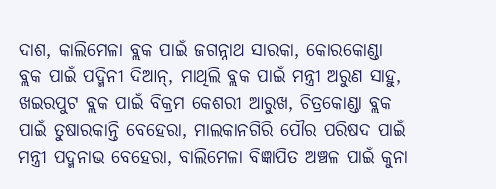ଦାଶ, କାଲିମେଳା ବ୍ଲକ ପାଇଁ ଜଗନ୍ନାଥ ସାରକା, କୋରକୋଣ୍ଡା ବ୍ଲକ ପାଇଁ ପଦ୍ମିନୀ ଦିଆନ୍, ମାଥିଲି ବ୍ଲକ ପାଇଁ ମନ୍ତ୍ରୀ ଅରୁଣ ସାହୁ, ଖଇରପୁଟ ବ୍ଲକ ପାଇଁ ବିକ୍ରମ କେଶରୀ ଆରୁଖ, ଚିତ୍ରକୋଣ୍ଡା ବ୍ଲକ ପାଇଁ ତୁଷାରକାନ୍ତି ବେହେରା, ମାଲକାନଗିରି ପୌର ପରିଷଦ ପାଇଁ ମନ୍ତ୍ରୀ ପଦ୍ମନାଭ ବେହେରା, ବାଲିମେଳା ବିଜ୍ଞାପିତ ଅଞ୍ଚଳ ପାଇଁ କୁନା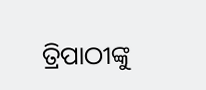ତ୍ରିପାଠୀଙ୍କୁ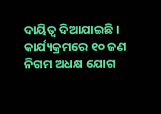ଦାୟିତ୍ୱ ଦିଆଯାଇଛି । କାର୍ଯ୍ୟକ୍ରମରେ ୧୦ ଜଣ ନିଗମ ଅଧକ୍ଷ ଯୋଗ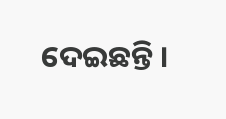ଦେଇଛନ୍ତି ।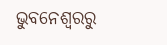ଭୁବନେଶ୍ବରରୁ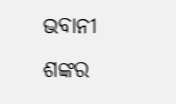ଭବାନୀ ଶଙ୍କର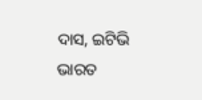ଦାସ, ଇଟିଭି ଭାରତ